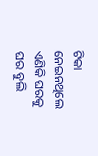ଟିକା ନେଇନଥିଲେ ଏଣିକି ଘରକୁ ଘର ବୁଲି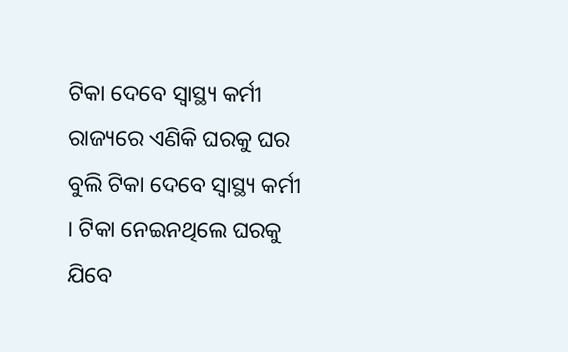ଟିକା ଦେବେ ସ୍ୱାସ୍ଥ୍ୟ କର୍ମୀ
ରାଜ୍ୟରେ ଏଣିକି ଘରକୁ ଘର ବୁଲି ଟିକା ଦେବେ ସ୍ୱାସ୍ଥ୍ୟ କର୍ମୀ । ଟିକା ନେଇନଥିଲେ ଘରକୁ ଯିବେ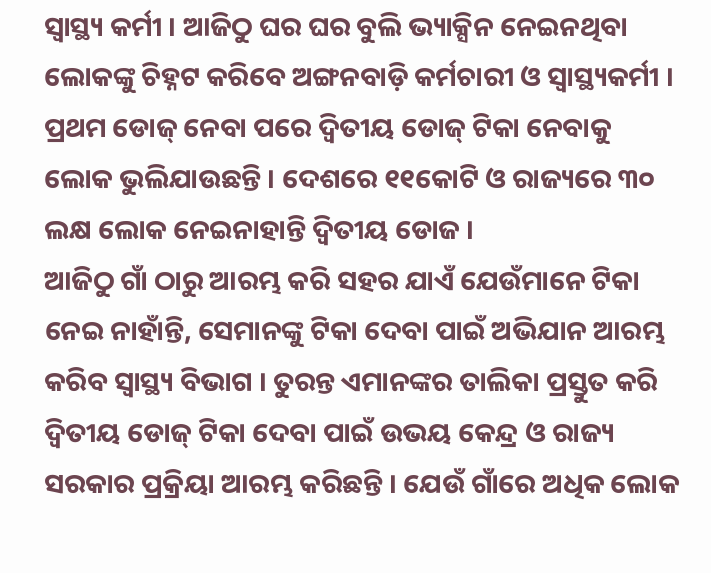ସ୍ୱାସ୍ଥ୍ୟ କର୍ମୀ । ଆଜିଠୁ ଘର ଘର ବୁଲି ଭ୍ୟାକ୍ସିନ ନେଇନଥିବା ଲୋକଙ୍କୁ ଚିହ୍ନଟ କରିବେ ଅଙ୍ଗନବାଡ଼ି କର୍ମଚାରୀ ଓ ସ୍ୱାସ୍ଥ୍ୟକର୍ମୀ । ପ୍ରଥମ ଡୋଜ୍ ନେବା ପରେ ଦ୍ୱିତୀୟ ଡୋଜ୍ ଟିକା ନେବାକୁ ଲୋକ ଭୁଲିଯାଉଛନ୍ତି । ଦେଶରେ ୧୧କୋଟି ଓ ରାଜ୍ୟରେ ୩୦ ଲକ୍ଷ ଲୋକ ନେଇନାହାନ୍ତି ଦ୍ୱିତୀୟ ଡୋଜ ।
ଆଜିଠୁ ଗାଁ ଠାରୁ ଆରମ୍ଭ କରି ସହର ଯାଏଁ ଯେଉଁମାନେ ଟିକା ନେଇ ନାହାଁନ୍ତି, ସେମାନଙ୍କୁ ଟିକା ଦେବା ପାଇଁ ଅଭିଯାନ ଆରମ୍ଭ କରିବ ସ୍ୱାସ୍ଥ୍ୟ ବିଭାଗ । ତୁରନ୍ତ ଏମାନଙ୍କର ତାଲିକା ପ୍ରସ୍ତୁତ କରି ଦ୍ୱିତୀୟ ଡୋଜ୍ ଟିକା ଦେବା ପାଇଁ ଉଭୟ କେନ୍ଦ୍ର ଓ ରାଜ୍ୟ ସରକାର ପ୍ରକ୍ରିୟା ଆରମ୍ଭ କରିଛନ୍ତି । ଯେଉଁ ଗାଁରେ ଅଧିକ ଲୋକ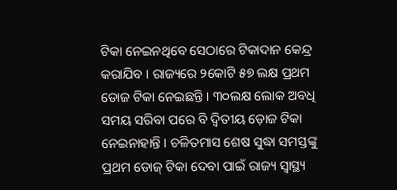ଟିକା ନେଇନଥିବେ ସେଠାରେ ଟିକାଦାନ କେନ୍ଦ୍ର କରାଯିବ । ରାଜ୍ୟରେ ୨କୋଟି ୫୭ ଲକ୍ଷ ପ୍ରଥମ ଡୋଜ ଟିକା ନେଇଛନ୍ତି । ୩୦ଲକ୍ଷ ଲୋକ ଅବଧି ସମୟ ସରିବା ପରେ ବି ଦ୍ୱିତୀୟ ଡ଼ୋଜ ଟିକା ନେଇନାହାନ୍ତି । ଚଳିତମାସ ଶେଷ ସୁଦ୍ଧା ସମସ୍ତଙ୍କୁ ପ୍ରଥମ ଡୋଜ୍ ଟିକା ଦେବା ପାଇଁ ରାଜ୍ୟ ସ୍ୱାସ୍ଥ୍ୟ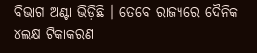ବିଭାଗ ଅଣ୍ଟା ଭିଡ଼ିଛି । ତେବେ ରାଜ୍ୟରେ ଦୈନିକ ୪ଲକ୍ଷ ଟିକାକରଣ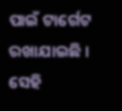ପାଇଁ ଟାର୍ଗେଟ ରଖାଯାଇଛି । ସେହି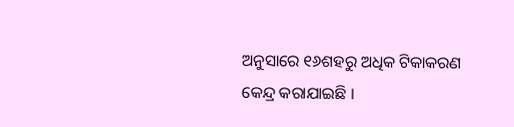ଅନୁସାରେ ୧୬ଶହରୁ ଅଧିକ ଟିକାକରଣ କେନ୍ଦ୍ର କରାଯାଇଛି ।